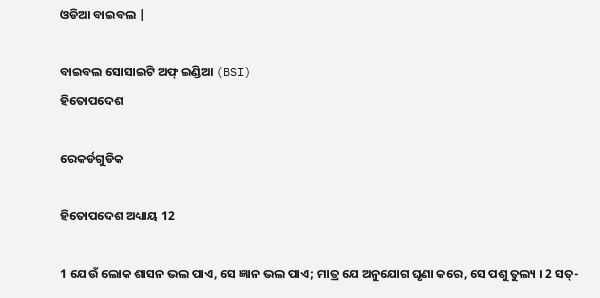ଓଡିଆ ବାଇବଲ |

ବାଇବଲ ସୋସାଇଟି ଅଫ୍ ଇଣ୍ଡିଆ (BSI)
ହିତୋପଦେଶ

ରେକର୍ଡଗୁଡିକ

ହିତୋପଦେଶ ଅଧ୍ୟାୟ 12

1 ଯେଉଁ ଲୋକ ଶାସନ ଭଲ ପାଏ, ସେ ଜ୍ଞାନ ଭଲ ପାଏ; ମାତ୍ର ଯେ ଅନୁଯୋଗ ଘୃଣା କରେ, ସେ ପଶୁ ତୁଲ୍ୟ । 2 ସତ୍-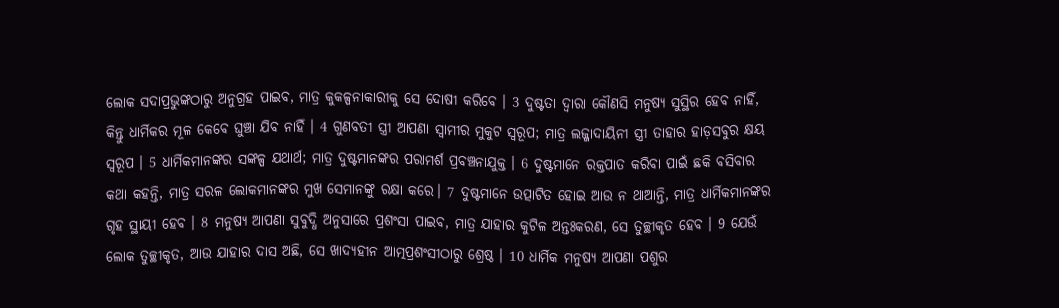ଲୋକ ସଦାପ୍ରଭୁଙ୍କଠାରୁ ଅନୁଗ୍ରହ ପାଇବ, ମାତ୍ର କୁକଳ୍ପନାକାରୀକୁ ସେ ଦୋଷୀ କରିବେ । 3 ଦୁଷ୍ଟତା ଦ୍ଵାରା କୌଣସି ମନୁଷ୍ୟ ସୁସ୍ଥିର ହେବ ନାହିଁ, କିନ୍ତୁ ଧାର୍ମିକର ମୂଳ କେବେ ଘୁଞ୍ଚା ଯିବ ନାହିଁ । 4 ଗୁଣବତୀ ସ୍ତ୍ରୀ ଆପଣା ସ୍ଵାମୀର ମୁକୁଟ ସ୍ଵରୂପ; ମାତ୍ର ଲଜ୍ଜାଦାୟିନୀ ସ୍ତ୍ରୀ ତାହାର ହାଡ଼ସବୁର କ୍ଷୟ ସ୍ଵରୂପ । 5 ଧାର୍ମିକମାନଙ୍କର ସଙ୍କଳ୍ପ ଯଥାର୍ଥ; ମାତ୍ର ଦୁଷ୍ଟମାନଙ୍କର ପରାମର୍ଶ ପ୍ରବଞ୍ଚନାଯୁକ୍ତ । 6 ଦୁଷ୍ଟମାନେ ରକ୍ତପାତ କରିବା ପାଇଁ ଛକି ବସିବାର କଥା କହନ୍ତି, ମାତ୍ର ସରଳ ଲୋକମାନଙ୍କର ମୁଖ ସେମାନଙ୍କୁ ରକ୍ଷା କରେ। 7 ଦୁଷ୍ଟମାନେ ଉତ୍ପାଟିତ ହୋଇ ଆଉ ନ ଥାଆନ୍ତି, ମାତ୍ର ଧାର୍ମିକମାନଙ୍କର ଗୃହ ସ୍ଥାୟୀ ହେବ । 8 ମନୁଷ୍ୟ ଆପଣା ସୁବୁଦ୍ଧି ଅନୁସାରେ ପ୍ରଶଂସା ପାଇବ, ମାତ୍ର ଯାହାର କୁଟିଳ ଅନ୍ତଃକରଣ, ସେ ତୁଚ୍ଛୀକୃତ ହେବ । 9 ଯେଉଁ ଲୋକ ତୁଚ୍ଛୀକୃତ, ଆଉ ଯାହାର ଦାସ ଅଛି, ସେ ଖାଦ୍ୟହୀନ ଆତ୍ମପ୍ରଶଂସୀଠାରୁ ଶ୍ରେଷ୍ଠ । 10 ଧାର୍ମିକ ମନୁଷ୍ୟ ଆପଣା ପଶୁର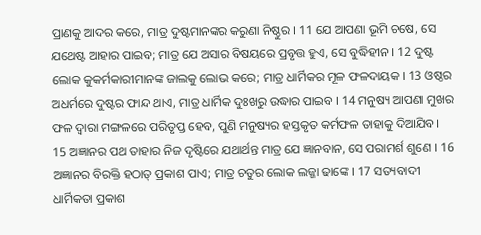ପ୍ରାଣକୁ ଆଦର କରେ, ମାତ୍ର ଦୁଷ୍ଟମାନଙ୍କର କରୁଣା ନିଷ୍ଠୁର । 11 ଯେ ଆପଣା ଭୂମି ଚଷେ, ସେ ଯଥେଷ୍ଟ ଆହାର ପାଇବ; ମାତ୍ର ଯେ ଅସାର ବିଷୟରେ ପ୍ରବୃତ୍ତ ହୁଏ, ସେ ବୁଦ୍ଧିହୀନ । 12 ଦୁଷ୍ଟ ଲୋକ କୁକର୍ମକାରୀମାନଙ୍କ ଜାଲକୁ ଲୋଭ କରେ; ମାତ୍ର ଧାର୍ମିକର ମୂଳ ଫଳଦାୟକ । 13 ଓଷ୍ଠର ଅଧର୍ମରେ ଦୁଷ୍ଟର ଫାନ୍ଦ ଥାଏ, ମାତ୍ର ଧାର୍ମିକ ଦୁଃଖରୁ ଉଦ୍ଧାର ପାଇବ । 14 ମନୁଷ୍ୟ ଆପଣା ମୁଖର ଫଳ ଦ୍ଵାରା ମଙ୍ଗଳରେ ପରିତୃପ୍ତ ହେବ, ପୁଣି ମନୁଷ୍ୟର ହସ୍ତକୃତ କର୍ମଫଳ ତାହାକୁ ଦିଆଯିବ। 15 ଅଜ୍ଞାନର ପଥ ତାହାର ନିଜ ଦୃଷ୍ଟିରେ ଯଥାର୍ଥନ୍ତ ମାତ୍ର ଯେ ଜ୍ଞାନବାନ, ସେ ପରାମର୍ଶ ଶୁଣେ । 16 ଅଜ୍ଞାନର ବିରକ୍ତି ହଠାତ୍ ପ୍ରକାଶ ପାଏ; ମାତ୍ର ଚତୁର ଲୋକ ଲଜ୍ଜା ଢାଙ୍କେ । 17 ସତ୍ୟବାଦୀ ଧାର୍ମିକତା ପ୍ରକାଶ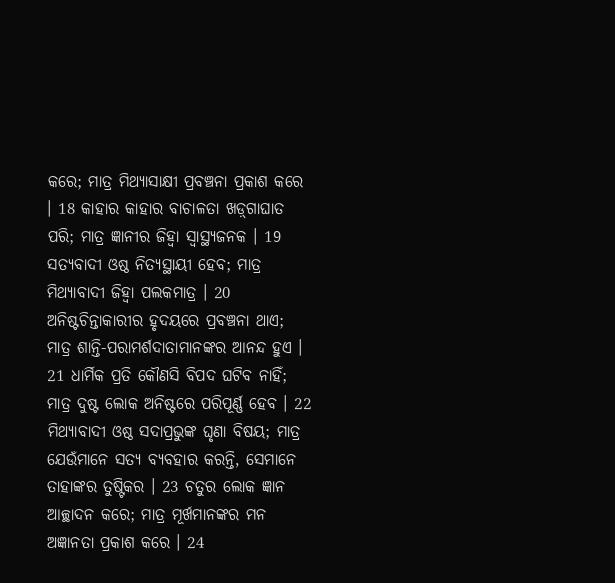କରେ; ମାତ୍ର ମିଥ୍ୟାସାକ୍ଷୀ ପ୍ରବଞ୍ଚନା ପ୍ରକାଶ କରେ । 18 କାହାର କାହାର ବାଚାଳତା ଖଡ଼୍‍ଗାଘାତ ପରି; ମାତ୍ର ଜ୍ଞାନୀର ଜିହ୍ଵା ସ୍ଵାସ୍ଥ୍ୟଜନକ । 19 ସତ୍ୟବାଦୀ ଓଷ୍ଠ ନିତ୍ୟସ୍ଥାୟୀ ହେବ; ମାତ୍ର ମିଥ୍ୟାବାଦୀ ଜିହ୍ଵା ପଲକମାତ୍ର । 20 ଅନିଷ୍ଟଚିନ୍ତାକାରୀର ହୃଦୟରେ ପ୍ରବଞ୍ଚନା ଥାଏ; ମାତ୍ର ଶାନ୍ତି-ପରାମର୍ଶଦାତାମାନଙ୍କର ଆନନ୍ଦ ହୁଏ । 21 ଧାର୍ମିକ ପ୍ରତି କୌଣସି ବିପଦ ଘଟିବ ନାହିଁ; ମାତ୍ର ଦୁଷ୍ଟ ଲୋକ ଅନିଷ୍ଟରେ ପରିପୂର୍ଣ୍ଣ ହେବ । 22 ମିଥ୍ୟାବାଦୀ ଓଷ୍ଠ ସଦାପ୍ରଭୁଙ୍କ ଘୃଣା ବିଷୟ; ମାତ୍ର ଯେଉଁମାନେ ସତ୍ୟ ବ୍ୟବହାର କରନ୍ତି, ସେମାନେ ତାହାଙ୍କର ତୁଷ୍ଟିକର । 23 ଚତୁର ଲୋକ ଜ୍ଞାନ ଆଚ୍ଛାଦନ କରେ; ମାତ୍ର ମୂର୍ଖମାନଙ୍କର ମନ ଅଜ୍ଞାନତା ପ୍ରକାଶ କରେ । 24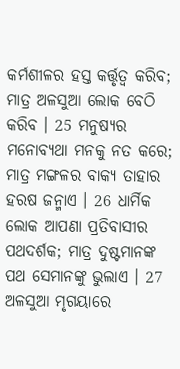କର୍ମଶୀଳର ହସ୍ତ କର୍ତ୍ତୃତ୍ଵ କରିବ; ମାତ୍ର ଅଳସୁଆ ଲୋକ ବେଠି କରିବ । 25 ମନୁଷ୍ୟର ମନୋବ୍ୟଥା ମନକୁ ନତ କରେ; ମାତ୍ର ମଙ୍ଗଳର ବାକ୍ୟ ତାହାର ହରଷ ଜନ୍ମାଏ । 26 ଧାର୍ମିକ ଲୋକ ଆପଣା ପ୍ରତିବାସୀର ପଥଦର୍ଶକ; ମାତ୍ର ଦୁଷ୍ଟମାନଙ୍କ ପଥ ସେମାନଙ୍କୁ ଭୁଲାଏ । 27 ଅଳସୁଆ ମୃଗୟାରେ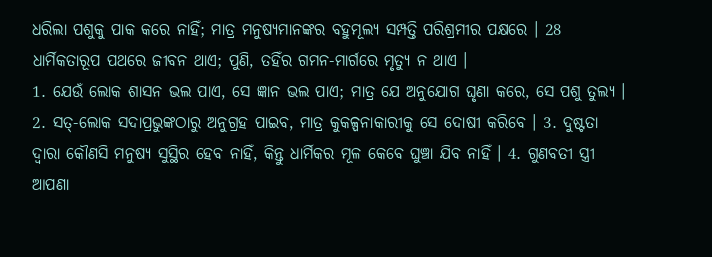ଧରିଲା ପଶୁକୁ ପାକ କରେ ନାହିଁ; ମାତ୍ର ମନୁଷ୍ୟମାନଙ୍କର ବହୁମୂଲ୍ୟ ସମ୍ପତ୍ତି ପରିଶ୍ରମୀର ପକ୍ଷରେ । 28 ଧାର୍ମିକତାରୂପ ପଥରେ ଜୀବନ ଥାଏ; ପୁଣି, ତହିଁର ଗମନ-ମାର୍ଗରେ ମୃତ୍ୟୁ ନ ଥାଏ ।
1. ଯେଉଁ ଲୋକ ଶାସନ ଭଲ ପାଏ, ସେ ଜ୍ଞାନ ଭଲ ପାଏ; ମାତ୍ର ଯେ ଅନୁଯୋଗ ଘୃଣା କରେ, ସେ ପଶୁ ତୁଲ୍ୟ । 2. ସତ୍-ଲୋକ ସଦାପ୍ରଭୁଙ୍କଠାରୁ ଅନୁଗ୍ରହ ପାଇବ, ମାତ୍ର କୁକଳ୍ପନାକାରୀକୁ ସେ ଦୋଷୀ କରିବେ । 3. ଦୁଷ୍ଟତା ଦ୍ଵାରା କୌଣସି ମନୁଷ୍ୟ ସୁସ୍ଥିର ହେବ ନାହିଁ, କିନ୍ତୁ ଧାର୍ମିକର ମୂଳ କେବେ ଘୁଞ୍ଚା ଯିବ ନାହିଁ । 4. ଗୁଣବତୀ ସ୍ତ୍ରୀ ଆପଣା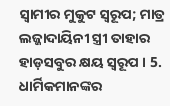ସ୍ଵାମୀର ମୁକୁଟ ସ୍ଵରୂପ; ମାତ୍ର ଲଜ୍ଜାଦାୟିନୀ ସ୍ତ୍ରୀ ତାହାର ହାଡ଼ସବୁର କ୍ଷୟ ସ୍ଵରୂପ । 5. ଧାର୍ମିକମାନଙ୍କର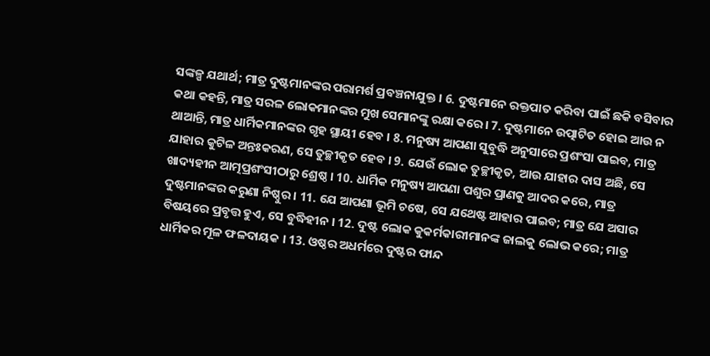ସଙ୍କଳ୍ପ ଯଥାର୍ଥ; ମାତ୍ର ଦୁଷ୍ଟମାନଙ୍କର ପରାମର୍ଶ ପ୍ରବଞ୍ଚନାଯୁକ୍ତ । 6. ଦୁଷ୍ଟମାନେ ରକ୍ତପାତ କରିବା ପାଇଁ ଛକି ବସିବାର କଥା କହନ୍ତି, ମାତ୍ର ସରଳ ଲୋକମାନଙ୍କର ମୁଖ ସେମାନଙ୍କୁ ରକ୍ଷା କରେ। 7. ଦୁଷ୍ଟମାନେ ଉତ୍ପାଟିତ ହୋଇ ଆଉ ନ ଥାଆନ୍ତି, ମାତ୍ର ଧାର୍ମିକମାନଙ୍କର ଗୃହ ସ୍ଥାୟୀ ହେବ । 8. ମନୁଷ୍ୟ ଆପଣା ସୁବୁଦ୍ଧି ଅନୁସାରେ ପ୍ରଶଂସା ପାଇବ, ମାତ୍ର ଯାହାର କୁଟିଳ ଅନ୍ତଃକରଣ, ସେ ତୁଚ୍ଛୀକୃତ ହେବ । 9. ଯେଉଁ ଲୋକ ତୁଚ୍ଛୀକୃତ, ଆଉ ଯାହାର ଦାସ ଅଛି, ସେ ଖାଦ୍ୟହୀନ ଆତ୍ମପ୍ରଶଂସୀଠାରୁ ଶ୍ରେଷ୍ଠ । 10. ଧାର୍ମିକ ମନୁଷ୍ୟ ଆପଣା ପଶୁର ପ୍ରାଣକୁ ଆଦର କରେ, ମାତ୍ର ଦୁଷ୍ଟମାନଙ୍କର କରୁଣା ନିଷ୍ଠୁର । 11. ଯେ ଆପଣା ଭୂମି ଚଷେ, ସେ ଯଥେଷ୍ଟ ଆହାର ପାଇବ; ମାତ୍ର ଯେ ଅସାର ବିଷୟରେ ପ୍ରବୃତ୍ତ ହୁଏ, ସେ ବୁଦ୍ଧିହୀନ । 12. ଦୁଷ୍ଟ ଲୋକ କୁକର୍ମକାରୀମାନଙ୍କ ଜାଲକୁ ଲୋଭ କରେ; ମାତ୍ର ଧାର୍ମିକର ମୂଳ ଫଳଦାୟକ । 13. ଓଷ୍ଠର ଅଧର୍ମରେ ଦୁଷ୍ଟର ଫାନ୍ଦ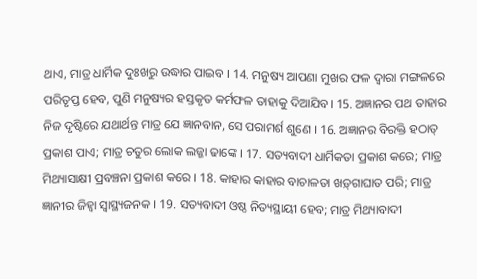ଥାଏ, ମାତ୍ର ଧାର୍ମିକ ଦୁଃଖରୁ ଉଦ୍ଧାର ପାଇବ । 14. ମନୁଷ୍ୟ ଆପଣା ମୁଖର ଫଳ ଦ୍ଵାରା ମଙ୍ଗଳରେ ପରିତୃପ୍ତ ହେବ, ପୁଣି ମନୁଷ୍ୟର ହସ୍ତକୃତ କର୍ମଫଳ ତାହାକୁ ଦିଆଯିବ। 15. ଅଜ୍ଞାନର ପଥ ତାହାର ନିଜ ଦୃଷ୍ଟିରେ ଯଥାର୍ଥନ୍ତ ମାତ୍ର ଯେ ଜ୍ଞାନବାନ, ସେ ପରାମର୍ଶ ଶୁଣେ । 16. ଅଜ୍ଞାନର ବିରକ୍ତି ହଠାତ୍ ପ୍ରକାଶ ପାଏ; ମାତ୍ର ଚତୁର ଲୋକ ଲଜ୍ଜା ଢାଙ୍କେ । 17. ସତ୍ୟବାଦୀ ଧାର୍ମିକତା ପ୍ରକାଶ କରେ; ମାତ୍ର ମିଥ୍ୟାସାକ୍ଷୀ ପ୍ରବଞ୍ଚନା ପ୍ରକାଶ କରେ । 18. କାହାର କାହାର ବାଚାଳତା ଖଡ଼୍‍ଗାଘାତ ପରି; ମାତ୍ର ଜ୍ଞାନୀର ଜିହ୍ଵା ସ୍ଵାସ୍ଥ୍ୟଜନକ । 19. ସତ୍ୟବାଦୀ ଓଷ୍ଠ ନିତ୍ୟସ୍ଥାୟୀ ହେବ; ମାତ୍ର ମିଥ୍ୟାବାଦୀ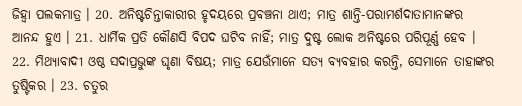ଜିହ୍ଵା ପଲକମାତ୍ର । 20. ଅନିଷ୍ଟଚିନ୍ତାକାରୀର ହୃଦୟରେ ପ୍ରବଞ୍ଚନା ଥାଏ; ମାତ୍ର ଶାନ୍ତି-ପରାମର୍ଶଦାତାମାନଙ୍କର ଆନନ୍ଦ ହୁଏ । 21. ଧାର୍ମିକ ପ୍ରତି କୌଣସି ବିପଦ ଘଟିବ ନାହିଁ; ମାତ୍ର ଦୁଷ୍ଟ ଲୋକ ଅନିଷ୍ଟରେ ପରିପୂର୍ଣ୍ଣ ହେବ । 22. ମିଥ୍ୟାବାଦୀ ଓଷ୍ଠ ସଦାପ୍ରଭୁଙ୍କ ଘୃଣା ବିଷୟ; ମାତ୍ର ଯେଉଁମାନେ ସତ୍ୟ ବ୍ୟବହାର କରନ୍ତି, ସେମାନେ ତାହାଙ୍କର ତୁଷ୍ଟିକର । 23. ଚତୁର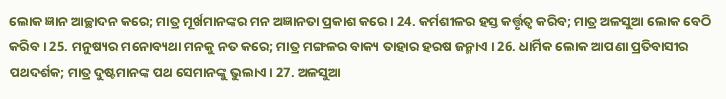ଲୋକ ଜ୍ଞାନ ଆଚ୍ଛାଦନ କରେ; ମାତ୍ର ମୂର୍ଖମାନଙ୍କର ମନ ଅଜ୍ଞାନତା ପ୍ରକାଶ କରେ । 24. କର୍ମଶୀଳର ହସ୍ତ କର୍ତ୍ତୃତ୍ଵ କରିବ; ମାତ୍ର ଅଳସୁଆ ଲୋକ ବେଠି କରିବ । 25. ମନୁଷ୍ୟର ମନୋବ୍ୟଥା ମନକୁ ନତ କରେ; ମାତ୍ର ମଙ୍ଗଳର ବାକ୍ୟ ତାହାର ହରଷ ଜନ୍ମାଏ । 26. ଧାର୍ମିକ ଲୋକ ଆପଣା ପ୍ରତିବାସୀର ପଥଦର୍ଶକ; ମାତ୍ର ଦୁଷ୍ଟମାନଙ୍କ ପଥ ସେମାନଙ୍କୁ ଭୁଲାଏ । 27. ଅଳସୁଆ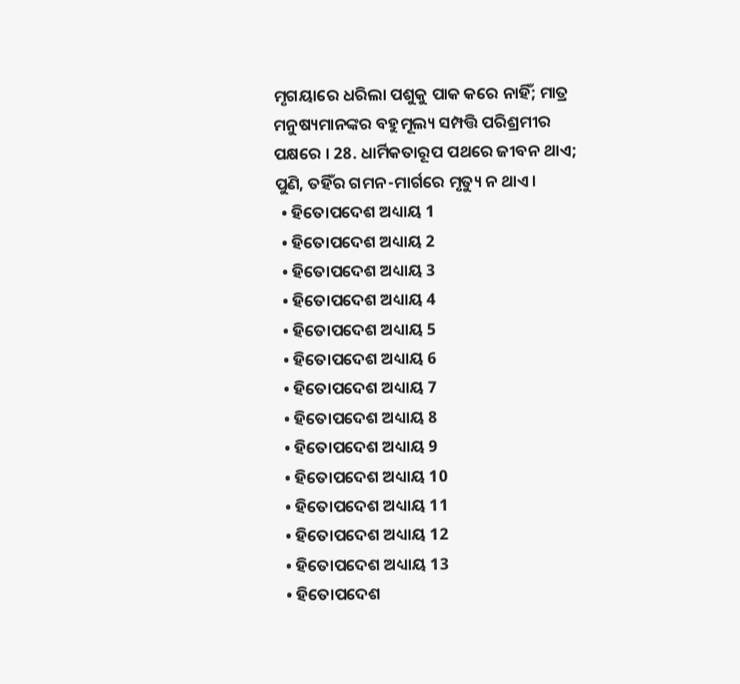ମୃଗୟାରେ ଧରିଲା ପଶୁକୁ ପାକ କରେ ନାହିଁ; ମାତ୍ର ମନୁଷ୍ୟମାନଙ୍କର ବହୁମୂଲ୍ୟ ସମ୍ପତ୍ତି ପରିଶ୍ରମୀର ପକ୍ଷରେ । 28. ଧାର୍ମିକତାରୂପ ପଥରେ ଜୀବନ ଥାଏ; ପୁଣି, ତହିଁର ଗମନ-ମାର୍ଗରେ ମୃତ୍ୟୁ ନ ଥାଏ ।
  • ହିତୋପଦେଶ ଅଧ୍ୟାୟ 1
  • ହିତୋପଦେଶ ଅଧ୍ୟାୟ 2
  • ହିତୋପଦେଶ ଅଧ୍ୟାୟ 3
  • ହିତୋପଦେଶ ଅଧ୍ୟାୟ 4
  • ହିତୋପଦେଶ ଅଧ୍ୟାୟ 5
  • ହିତୋପଦେଶ ଅଧ୍ୟାୟ 6
  • ହିତୋପଦେଶ ଅଧ୍ୟାୟ 7
  • ହିତୋପଦେଶ ଅଧ୍ୟାୟ 8
  • ହିତୋପଦେଶ ଅଧ୍ୟାୟ 9
  • ହିତୋପଦେଶ ଅଧ୍ୟାୟ 10
  • ହିତୋପଦେଶ ଅଧ୍ୟାୟ 11
  • ହିତୋପଦେଶ ଅଧ୍ୟାୟ 12
  • ହିତୋପଦେଶ ଅଧ୍ୟାୟ 13
  • ହିତୋପଦେଶ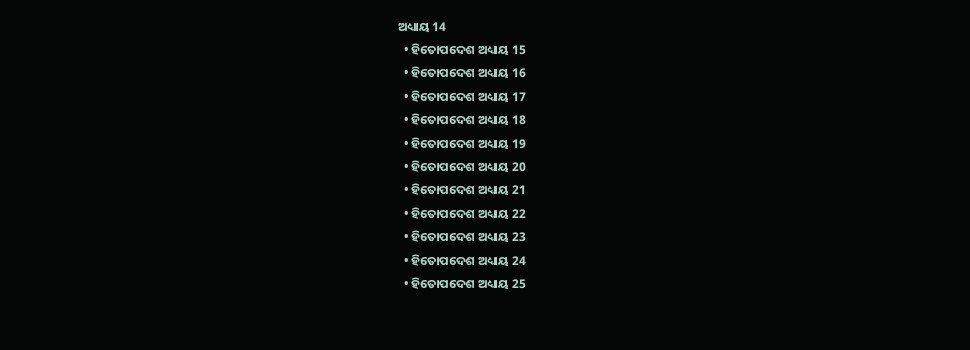ଅଧ୍ୟାୟ 14
  • ହିତୋପଦେଶ ଅଧ୍ୟାୟ 15
  • ହିତୋପଦେଶ ଅଧ୍ୟାୟ 16
  • ହିତୋପଦେଶ ଅଧ୍ୟାୟ 17
  • ହିତୋପଦେଶ ଅଧ୍ୟାୟ 18
  • ହିତୋପଦେଶ ଅଧ୍ୟାୟ 19
  • ହିତୋପଦେଶ ଅଧ୍ୟାୟ 20
  • ହିତୋପଦେଶ ଅଧ୍ୟାୟ 21
  • ହିତୋପଦେଶ ଅଧ୍ୟାୟ 22
  • ହିତୋପଦେଶ ଅଧ୍ୟାୟ 23
  • ହିତୋପଦେଶ ଅଧ୍ୟାୟ 24
  • ହିତୋପଦେଶ ଅଧ୍ୟାୟ 25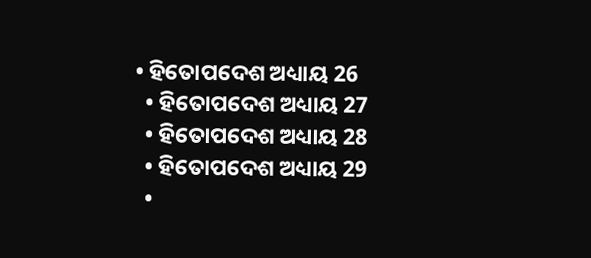• ହିତୋପଦେଶ ଅଧ୍ୟାୟ 26
  • ହିତୋପଦେଶ ଅଧ୍ୟାୟ 27
  • ହିତୋପଦେଶ ଅଧ୍ୟାୟ 28
  • ହିତୋପଦେଶ ଅଧ୍ୟାୟ 29
  •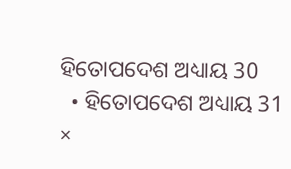ହିତୋପଦେଶ ଅଧ୍ୟାୟ 30
  • ହିତୋପଦେଶ ଅଧ୍ୟାୟ 31
×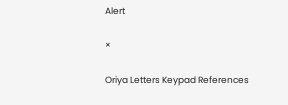Alert

×

Oriya Letters Keypad References